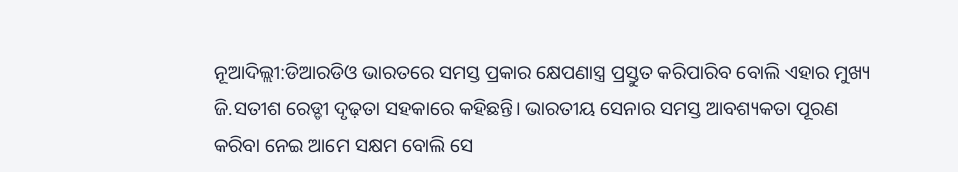ନୂଆଦିଲ୍ଲୀ:ଡିଆରଡିଓ ଭାରତରେ ସମସ୍ତ ପ୍ରକାର କ୍ଷେପଣାସ୍ତ୍ର ପ୍ରସ୍ତୁତ କରିପାରିବ ବୋଲି ଏହାର ମୁଖ୍ୟ ଜି.ସତୀଶ ରେଡ୍ଡୀ ଦୃଢ଼ତା ସହକାରେ କହିଛନ୍ତି। ଭାରତୀୟ ସେନାର ସମସ୍ତ ଆବଶ୍ୟକତା ପୂରଣ କରିବା ନେଇ ଆମେ ସକ୍ଷମ ବୋଲି ସେ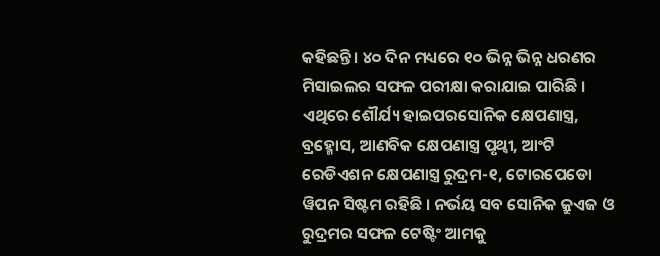କହିଛନ୍ତି । ୪୦ ଦିନ ମଧ୍ୟରେ ୧୦ ଭିନ୍ନ ଭିନ୍ନ ଧରଣର ମିସାଇଲର ସଫଳ ପରୀକ୍ଷା କରାଯାଇ ପାରିଛି ।
ଏଥିରେ ଶୌର୍ଯ୍ୟ ହାଇପରସୋନିକ କ୍ଷେପଣାସ୍ତ୍ର, ବ୍ରହ୍ମୋସ, ଆଣବିକ କ୍ଷେପଣାସ୍ତ୍ର ପୃଥ୍ୱୀ, ଆଂଟି ରେଡିଏଶନ କ୍ଷେପଣାସ୍ତ୍ର ରୁଦ୍ରମ-୧, ଟୋରପେଡୋ ୱିପନ ସିଷ୍ଟମ ରହିଛି । ନର୍ଭୟ ସବ ସୋନିକ କ୍ରୁଏଜ ଓ ରୁଦ୍ରମର ସଫଳ ଟେଷ୍ଟିଂ ଆମକୁ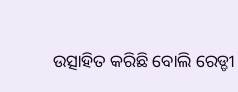ଉତ୍ସାହିତ କରିଛି ବୋଲି ରେଡ୍ଡୀ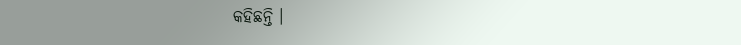କହିଛନ୍ତି ।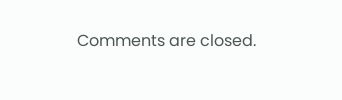Comments are closed.